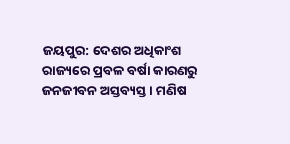ଜୟପୁର: ଦେଶର ଅଧିକାଂଶ ରାଜ୍ୟରେ ପ୍ରବଳ ବର୍ଷା କାରଣରୁ ଜନଜୀବନ ଅସ୍ତବ୍ୟସ୍ତ । ମଣିଷ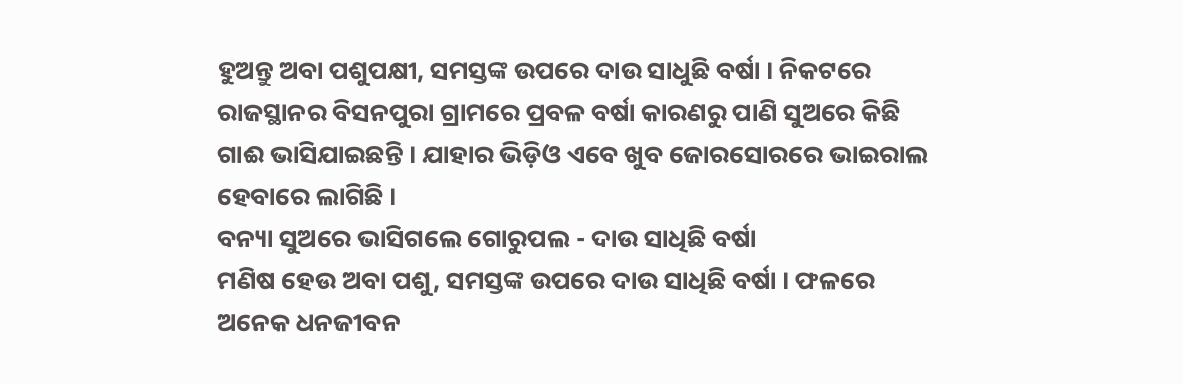ହୁଅନ୍ତୁ ଅବା ପଶୁପକ୍ଷୀ, ସମସ୍ତଙ୍କ ଉପରେ ଦାଉ ସାଧୁଛି ବର୍ଷା । ନିକଟରେ ରାଜସ୍ଥାନର ବିସନପୁରା ଗ୍ରାମରେ ପ୍ରବଳ ବର୍ଷା କାରଣରୁ ପାଣି ସୁଅରେ କିଛି ଗାଈ ଭାସିଯାଇଛନ୍ତି । ଯାହାର ଭିଡ଼ିଓ ଏବେ ଖୁବ ଜୋରସୋରରେ ଭାଇରାଲ ହେବାରେ ଲାଗିଛି ।
ବନ୍ୟା ସୁଅରେ ଭାସିଗଲେ ଗୋରୁପଲ - ଦାଉ ସାଧିଛି ବର୍ଷା
ମଣିଷ ହେଉ ଅବା ପଶୁ, ସମସ୍ତଙ୍କ ଉପରେ ଦାଉ ସାଧିଛି ବର୍ଷା । ଫଳରେ ଅନେକ ଧନଜୀବନ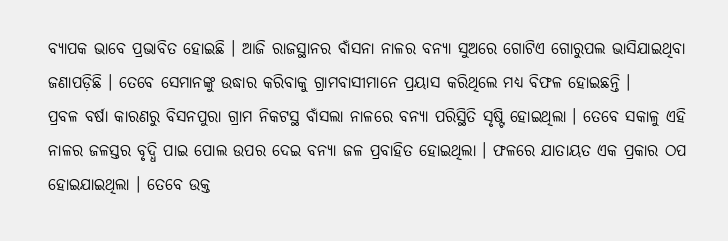ବ୍ୟାପକ ଭାବେ ପ୍ରଭାବିତ ହୋଇଛି । ଆଜି ରାଜସ୍ଥାନର ବାଁସନା ନାଳର ବନ୍ୟା ସୁଅରେ ଗୋଟିଏ ଗୋରୁପଲ ଭାସିଯାଇଥିବା ଜଣାପଡ଼ିଛି । ତେବେ ସେମାନଙ୍କୁ ଉଦ୍ଧାର କରିବାକୁ ଗ୍ରାମବାସୀମାନେ ପ୍ରୟାସ କରିଥିଲେ ମଧ୍ୟ ବିଫଳ ହୋଇଛନ୍ତି ।
ପ୍ରବଳ ବର୍ଷା କାରଣରୁ ବିସନପୁରା ଗ୍ରାମ ନିକଟସ୍ଥ ବାଁସଲା ନାଳରେ ବନ୍ୟା ପରିସ୍ଥିତି ସୃଷ୍ଟି ହୋଇଥିଲା । ତେବେ ସକାଳୁ ଏହି ନାଳର ଜଳସ୍ତର ବୃଦ୍ଧି ପାଇ ପୋଲ ଉପର ଦେଇ ବନ୍ୟା ଜଳ ପ୍ରବାହିତ ହୋଇଥିଲା । ଫଳରେ ଯାତାୟତ ଏକ ପ୍ରକାର ଠପ ହୋଇଯାଇଥିଲା । ତେବେ ଉକ୍ତ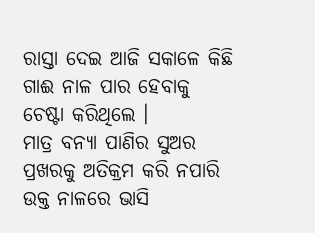ରାସ୍ତା ଦେଇ ଆଜି ସକାଳେ କିଛି ଗାଈ ନାଳ ପାର ହେବାକୁ ଚେଷ୍ଟା କରିଥିଲେ ।
ମାତ୍ର ବନ୍ୟା ପାଣିର ସୁଅର ପ୍ରଖରକୁ ଅତିକ୍ରମ କରି ନପାରି ଉକ୍ତ ନାଳରେ ଭାସି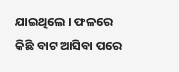ଯାଇଥିଲେ । ଫଳରେ କିଛି ବାଟ ଆସିବା ପରେ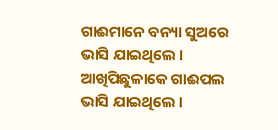ଗାଈମାନେ ବନ୍ୟା ସୁଅରେ ଭାସି ଯାଇଥିଲେ । ଆଖିପିଛୁଳାକେ ଗାଈପଲ ଭାସି ଯାଇଥିଲେ ।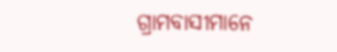ଗ୍ରାମବାସୀମାନେ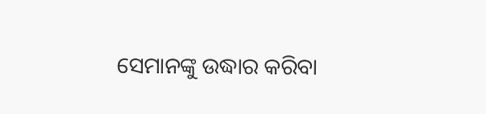ସେମାନଙ୍କୁ ଉଦ୍ଧାର କରିବା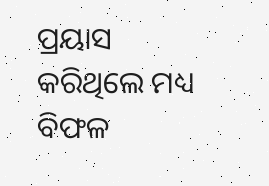ପ୍ରୟାସ କରିଥିଲେ ମଧ୍ୟ ବିଫଳ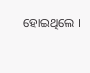ହୋଇଥିଲେ ।